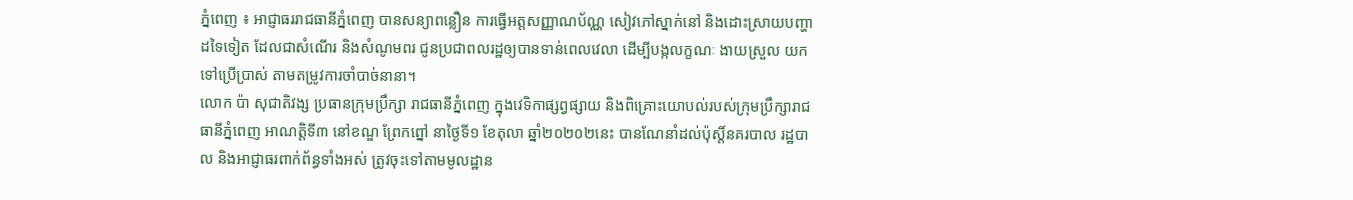ភ្នំពេញ ៖ អាជ្ញាធររាជធានីភ្នំពេញ បានសន្យាពន្លឿន ការធ្វើអត្តសញ្ញាណប័ណ្ណ សៀវភៅស្នាក់នៅ និងដោះស្រាយបញ្ហាដទៃទៀត ដែលជាសំណើរ និងសំណូមពរ ជូនប្រជាពលរដ្ឋឲ្យបានទាន់ពេលវេលា ដើម្បីបង្កលក្ខណៈ ងាយស្រួល យកទៅប្រើប្រាស់ តាមតម្រូវការចាំបាច់នានា។
លោក ប៉ា សុជាតិវង្ស ប្រធានក្រុមប្រឹក្សា រាជធានីភ្នំពេញ ក្នុងវេទិកាផ្សព្វផ្សាយ និងពិគ្រោះយោបល់របស់ក្រុមប្រឹក្សារាជធានីភ្នំពេញ អាណត្តិទី៣ នៅខណ្ឌ ព្រែកព្នៅ នាថ្ងៃទី១ ខែតុលា ឆ្នាំ២០២០២នេះ បានណែនាំដល់ប៉ុស្តិ៍នគរបាល រដ្ឋបាល និងអាជ្ញាធរពាក់ព័ន្ធទាំងអស់ ត្រូវចុះទៅតាមមូលដ្ឋាន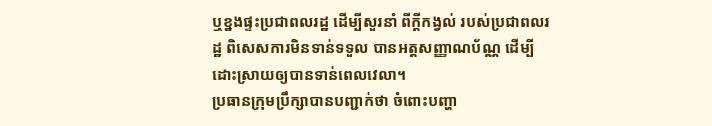ឬខ្នងផ្ទះប្រជាពលរដ្ឋ ដើម្បីសួរនាំ ពីក្តីកង្វល់ របស់ប្រជាពលរដ្ឋ ពិសេសការមិនទាន់ទទួល បានអត្តសញ្ញាណប័ណ្ណ ដើម្បីដោះស្រាយឲ្យបានទាន់ពេលវេលា។
ប្រធានក្រុមប្រឹក្សាបានបញ្ជាក់ថា ចំពោះបញ្ហា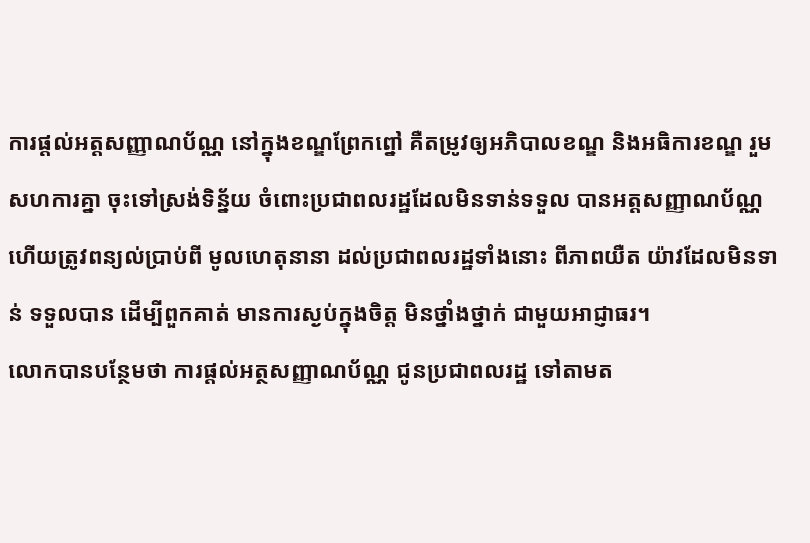ការផ្តល់អត្តសញ្ញាណប័ណ្ណ នៅក្នុងខណ្ឌព្រែកព្នៅ គឺតម្រូវឲ្យអភិបាលខណ្ឌ និងអធិការខណ្ឌ រួមសហការគ្នា ចុះទៅស្រង់ទិន្ន័យ ចំពោះប្រជាពលរដ្ឋដែលមិនទាន់ទទួល បានអត្តសញ្ញាណប័ណ្ណ ហើយត្រូវពន្យល់ប្រាប់ពី មូលហេតុនានា ដល់ប្រជាពលរដ្ឋទាំងនោះ ពីភាពយឺត យ៉ាវដែលមិនទាន់ ទទួលបាន ដើម្បីពួកគាត់ មានការស្ងប់ក្នុងចិត្ត មិនថ្នាំងថ្នាក់ ជាមួយអាជ្ញាធរ។
លោកបានបន្ថែមថា ការផ្តល់អត្ថសញ្ញាណប័ណ្ណ ជូនប្រជាពលរដ្ឋ ទៅតាមត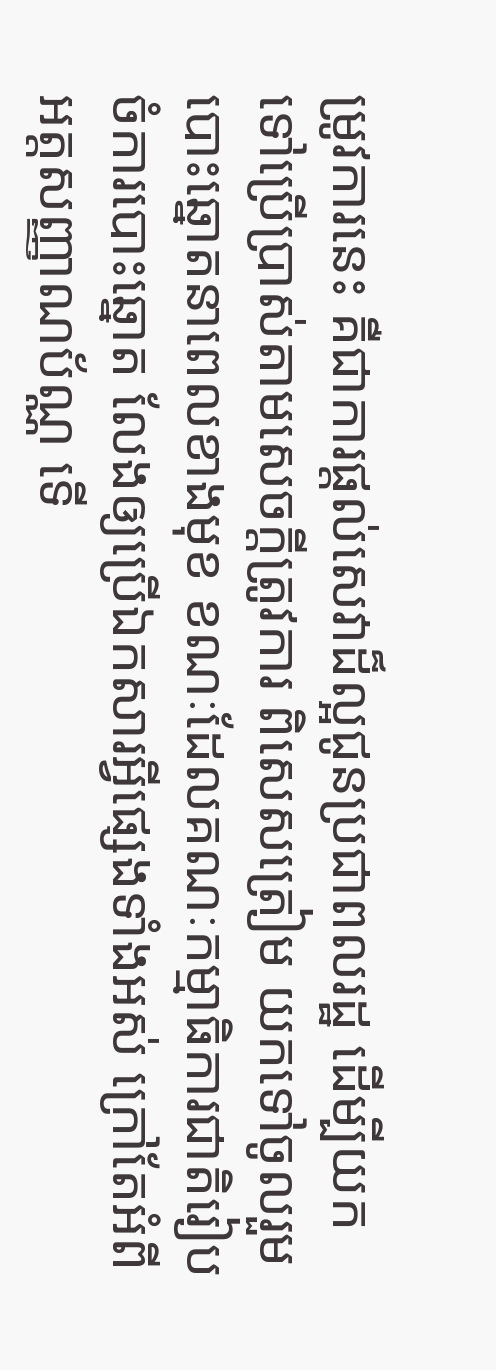ម្រូវការនេះ គឺជាការផ្តល់សេវាដ៏ល្អជូនប្រជាពលរដ្ឋ ដើម្បីយកទៅប្រើប្រាស់តាមសេចក្តីត្រូវការ ពិសេសត្រៀម យកទៅចូលរួម បោះឆ្នោតនាពេលខាងមុខ ខណៈដែលគណៈកម្មាធិការជាតិរៀបចំការបោះឆ្នោត លែងឲ្យប្រើឯកសារអ្វីផ្សេងទាំងអស់ ក្រៅតែអំពីអត្តសញ្ញាណប័ណ្ណ ទើ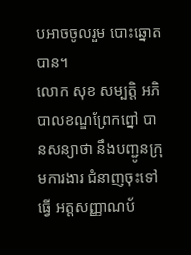បអាចចូលរួម បោះឆ្នោតបាន។
លោក សុខ សម្បត្តិ អភិបាលខណ្ឌព្រែកព្នៅ បានសន្យាថា នឹងបញ្ជូនក្រុមការងារ ជំនាញចុះទៅធ្វើ អត្តសញ្ញាណប័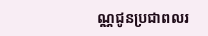ណ្ណជូនប្រជាពលរ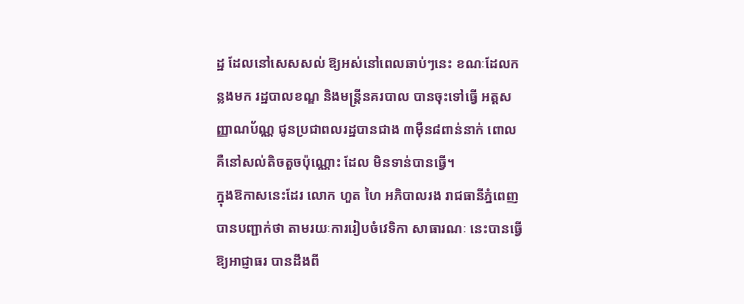ដ្ឋ ដែលនៅសេសសល់ ឱ្យអស់នៅពេលឆាប់ៗនេះ ខណៈដែលកន្លងមក រដ្ឋបាលខណ្ឌ និងមន្រ្តីនគរបាល បានចុះទៅធ្វើ អត្តសញ្ញាណប័ណ្ណ ជូនប្រជាពលរដ្ឋបានជាង ៣ម៉ឺន៨ពាន់នាក់ ពោលគឺនៅសល់តិចតួចប៉ុណ្ណោះ ដែល មិនទាន់បានធ្វើ។
ក្នុងឱកាសនេះដែរ លោក ហួត ហៃ អភិបាលរង រាជធានីភ្នំពេញ បានបញ្ជាក់ថា តាមរយៈការរៀបចំវេទិកា សាធារណៈ នេះបានធ្វើឱ្យអាជ្ញាធរ បានដឹងពី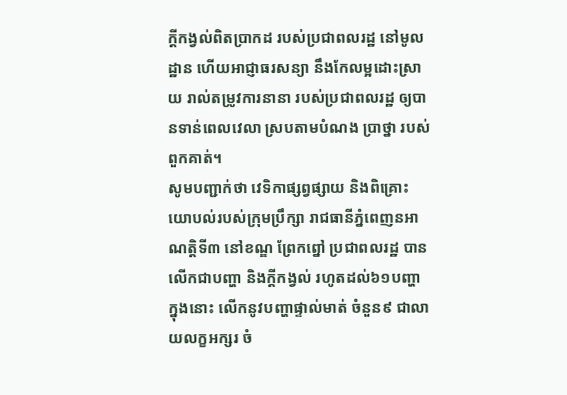ក្តីកង្វល់ពិតប្រាកដ របស់ប្រជាពលរដ្ឋ នៅមូលដ្ឋាន ហើយអាជ្ញាធរសន្យា នឹងកែលម្អដោះស្រាយ រាល់តម្រូវការនានា របស់ប្រជាពលរដ្ឋ ឲ្យបានទាន់ពេលវេលា ស្របតាមបំណង ប្រាថ្នា របស់ពួកគាត់។
សូមបញ្ជាក់ថា វេទិកាផ្សព្វផ្សាយ និងពិគ្រោះ យោបល់របស់ក្រុមប្រឹក្សា រាជធានីភ្នំពេញនអាណត្តិទី៣ នៅខណ្ឌ ព្រែកព្នៅ ប្រជាពលរដ្ឋ បានលើកជាបញ្ហា និងក្តីកង្វល់ រហូតដល់៦១បញ្ហា ក្នុងនោះ លើកនូវបញ្ហាផ្ទាល់មាត់ ចំនួន៩ ជាលាយលក្ខអក្សរ ចំ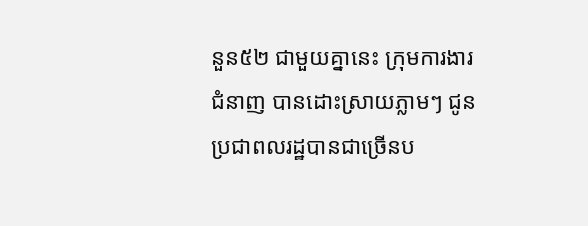នួន៥២ ជាមួយគ្នានេះ ក្រុមការងារ ជំនាញ បានដោះស្រាយភ្លាមៗ ជូនប្រជាពលរដ្ឋបានជាច្រើនប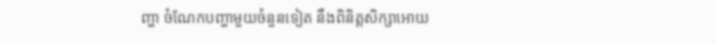ញ្ហា ចំណែកបញ្ហាមួយចំនួនទៀត នឹងពិនិត្តសិក្សាអោយ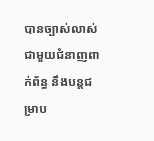បានច្បាស់លាស់ ជាមួយជំនាញពាក់ព័ន្ធ នឹងបន្តជម្រាប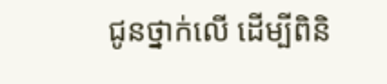ជូនថ្នាក់លើ ដើម្បីពិនិ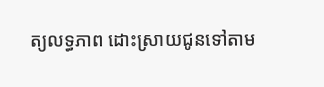ត្យលទ្ធភាព ដោះស្រាយជូនទៅតាម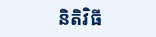និតិវិធី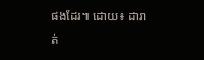ផងដែរ៕ ដោយ៖ ដារាត់